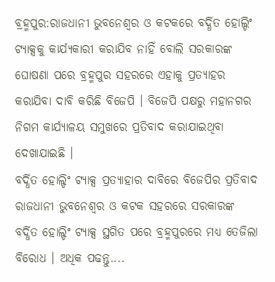ବ୍ରହ୍ମପୁର:ରାଜଧାନୀ ଭୁବନେଶ୍ବର ଓ କଟକରେ ବର୍ଦ୍ଧିତ ହୋଲ୍ଡିଂ ଟ୍ୟାକ୍ସକୁ କାର୍ଯ୍ୟକାରୀ କରାଯିବ ନାହିଁ ବୋଲି ସରକାରଙ୍କ ଘୋଷଣା ପରେ ବ୍ରହ୍ମପୁର ସହରରେ ଏହାକୁ ପ୍ରତ୍ୟାହର କରାଯିବା ଦାବି କରିଛି ବିଜେପି । ବିଜେପି ପକ୍ଷରୁ ମହାନଗର ନିଗମ କାର୍ଯ୍ୟାଳୟ ସମୁଖରେ ପ୍ରତିବାଦ କରାଯାଇଥିବା ଦେଖାଯାଇଛି ।
ବର୍ଦ୍ଧିତ ହୋଲ୍ଡିଂ ଟ୍ୟାକ୍ସ ପ୍ରତ୍ୟାହାର ଦାବିରେ ବିଜେପିର ପ୍ରତିବାଦ
ରାଜଧାନୀ ଭୁବନେଶ୍ବର ଓ କଟକ ସହରରେ ସରକାରଙ୍କ ବର୍ଦ୍ଧିତ ହୋଲ୍ଡିଂ ଟ୍ୟାକ୍ସ ସ୍ଥଗିତ ପରେ ବ୍ରହ୍ମପୁରରେ ମଧ୍ୟ ତେଜିଲା ବିରୋଧ । ଅଧିକ ପଢନ୍ତୁ....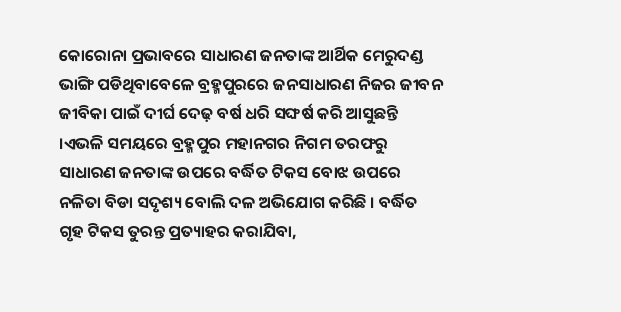କୋରୋନା ପ୍ରଭାବରେ ସାଧାରଣ ଜନତାଙ୍କ ଆର୍ଥିକ ମେରୁଦଣ୍ଡ ଭାଙ୍ଗି ପଡିଥିବାବେଳେ ବ୍ରହ୍ମପୁରରେ ଜନସାଧାରଣ ନିଜର ଜୀବନ ଜୀବିକା ପାଇଁ ଦୀର୍ଘ ଦେଢ଼ ବର୍ଷ ଧରି ସଙ୍ଘର୍ଷ କରି ଆସୁଛନ୍ତି ।ଏଭଳି ସମୟରେ ବ୍ରହ୍ମପୁର ମହାନଗର ନିଗମ ତରଫରୁ ସାଧାରଣ ଜନତାଙ୍କ ଉପରେ ବର୍ଦ୍ଧିତ ଟିକସ ବୋଝ ଉପରେ ନଳିତା ବିଡା ସଦୃଶ୍ୟ ବୋଲି ଦଳ ଅଭିଯୋଗ କରିଛି । ବର୍ଦ୍ଧିତ ଗୃହ ଟିକସ ତୁରନ୍ତ ପ୍ରତ୍ୟାହର କରାଯିବା,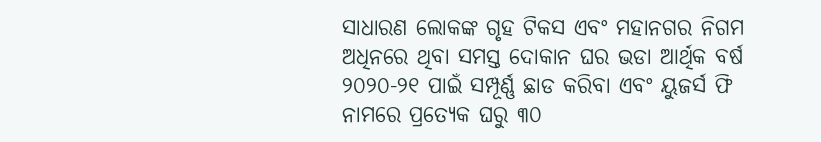ସାଧାରଣ ଲୋକଙ୍କ ଗୃହ ଟିକସ ଏବଂ ମହାନଗର ନିଗମ ଅଧିନରେ ଥିବା ସମସ୍ତ ଦୋକାନ ଘର ଭଡା ଆର୍ଥିକ ବର୍ଷ ୨୦୨୦-୨୧ ପାଇଁ ସମ୍ପୂର୍ଣ୍ଣ ଛାଡ କରିବା ଏବଂ ୟୁଜର୍ସ ଫି ନାମରେ ପ୍ରତ୍ୟେକ ଘରୁ ୩୦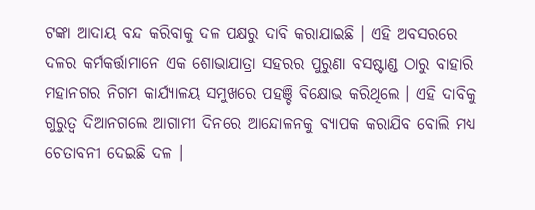ଟଙ୍କା ଆଦାୟ ବନ୍ଦ କରିବାକୁ ଦଳ ପକ୍ଷରୁ ଦାବି କରାଯାଇଛି । ଏହି ଅବସରରେ ଦଳର କର୍ମକର୍ତ୍ତାମାନେ ଏକ ଶୋଭାଯାତ୍ରା ସହରର ପୁରୁଣା ବସଷ୍ଟାଣ୍ଡ ଠାରୁ ବାହାରି ମହାନଗର ନିଗମ କାର୍ଯ୍ୟାଳୟ ସମୁଖରେ ପହଞ୍ଚି ବିକ୍ଷୋଭ କରିଥିଲେ । ଏହି ଦାବିକୁ ଗୁରୁତ୍ବ ଦିଆନଗଲେ ଆଗାମୀ ଦିନରେ ଆନ୍ଦୋଳନକୁ ବ୍ୟାପକ କରାଯିବ ବୋଲି ମଧ୍ୟ ଚେତାବନୀ ଦେଇଛି ଦଳ ।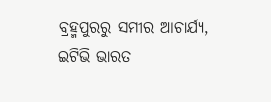ବ୍ରହ୍ମପୁରରୁ ସମୀର ଆଚାର୍ଯ୍ୟ, ଇଟିଭି ଭାରତ